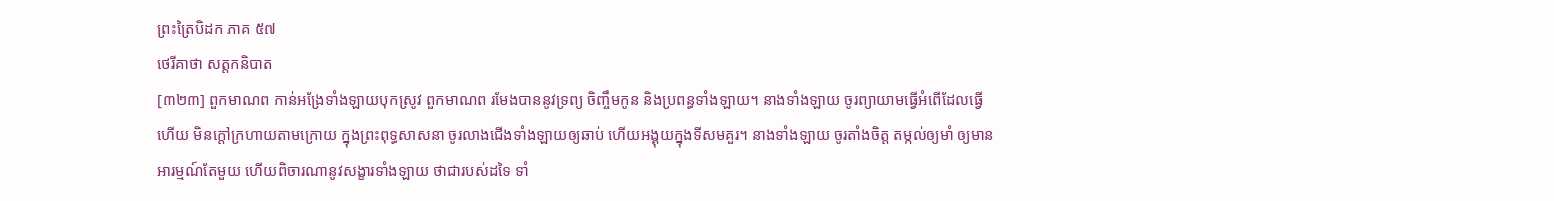ព្រះត្រៃបិដក ភាគ ៥៧
ថេរីគាថា សត្តកនិបាត
[៣២៣] ពួកមាណព កាន់អង្រែទាំងឡាយបុកស្រូវ ពួកមាណព រមែងបាននូវទ្រព្យ ចិញ្ចឹមកូន និងប្រពន្ធទាំងឡាយ។ នាងទាំងឡាយ ចូរព្យាយាមធ្វើអំពើដែលធ្វើហើយ មិនក្ដៅក្រហាយតាមក្រោយ ក្នុងព្រះពុទ្ធសាសនា ចូរលាងជើងទាំងឡាយឲ្យឆាប់ ហើយអង្គុយក្នុងទីសមគួរ។ នាងទាំងឡាយ ចូរតាំងចិត្ត តម្កល់ឲ្យមាំ ឲ្យមានអារម្មណ៍តែមួយ ហើយពិចារណានូវសង្ខារទាំងឡាយ ថាជារបស់ដទៃ ទាំ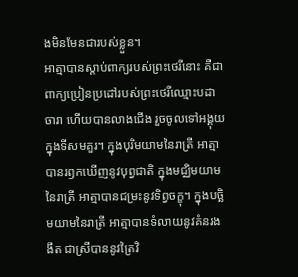ងមិនមែនជារបស់ខ្លួន។
អាត្មាបានស្ដាប់ពាក្យរបស់ព្រះថេរីនោះ គឺជាពាក្យប្រៀនប្រដៅរបស់ព្រះថេរីឈ្មោះបដាចារា ហើយបានលាងជើង រួចចូលទៅអង្គុយក្នុងទីសមគួរ។ ក្នុងបុរិមយាមនៃរាត្រី អាត្មាបានរឭកឃើញនូវបុព្វជាតិ ក្នុងមជ្ឈិមយាមនៃរាត្រី អាត្មាបានជម្រះនូវទិព្វចក្ខុ។ ក្នុងបច្ឆិមយាមនៃរាត្រី អាត្មាបានទំលាយនូវគំនរងងឹត ជាស្រីបាននូវត្រៃវិ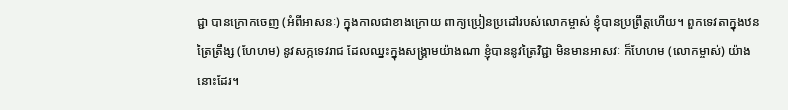ជ្ជា បានក្រោកចេញ (អំពីអាសនៈ) ក្នុងកាលជាខាងក្រោយ ពាក្យប្រៀនប្រដៅរបស់លោកម្ចាស់ ខ្ញុំបានប្រព្រឹត្តហើយ។ ពួកទេវតាក្នុងឋនត្រៃត្រឹង្ស (ហែហម) នូវសក្កទេវរាជ ដែលឈ្នះក្នុងសង្រ្គាមយ៉ាងណា ខ្ញុំបាននូវត្រៃវិជ្ជា មិនមានអាសវៈ ក៏ហែហម (លោកម្ចាស់) យ៉ាងនោះដែរ។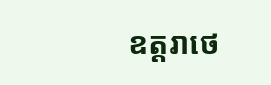ឧត្តរាថេ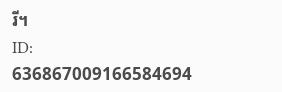រី។
ID: 636867009166584694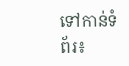ទៅកាន់ទំព័រ៖